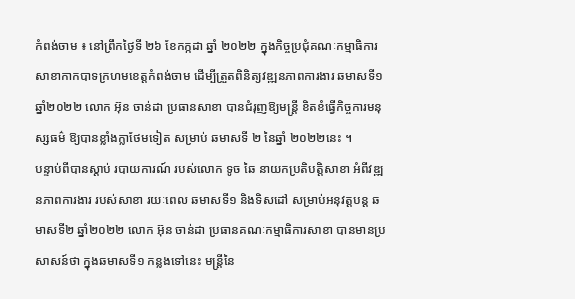កំពង់ចាម ៖ នៅព្រឹកថ្ងៃទី ២៦ ខែកក្កដា ឆ្នាំ ២០២២ ក្នុងកិច្ចប្រជុំគណៈកម្មាធិការ សាខាកាកបាទក្រហមខេត្តកំពង់ចាម ដើម្បីត្រួតពិនិត្យវឌ្ឍនភាពការងារ ឆមាសទី១ ឆ្នាំ២០២២ លោក អ៊ុន ចាន់ដា ប្រធានសាខា បានជំរុញឱ្យមន្ត្រី ខិតខំធ្វើកិច្ចការមនុស្សធម៌ ឱ្យបានខ្លាំងក្លាថែមទៀត សម្រាប់ ឆមាសទី ២ នៃឆ្នាំ ២០២២នេះ ។
បន្ទាប់ពីបានស្ដាប់ របាយការណ៍ របស់លោក ទូច ឆៃ នាយកប្រតិបត្តិសាខា អំពីវឌ្ឍនភាពការងារ របស់សាខា រយៈពេល ឆមាសទី១ និងទិសដៅ សម្រាប់អនុវត្តបន្ត ឆមាសទី២ ឆ្នាំ២០២២ លោក អ៊ុន ចាន់ដា ប្រធានគណៈកម្មាធិការសាខា បានមានប្រសាសន៍ថា ក្នុងឆមាសទី១ កន្លងទៅនេះ មន្ត្រីនៃ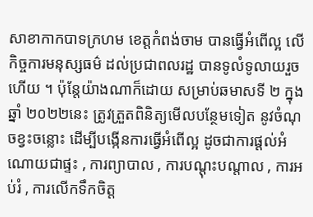សាខាកាកបាទក្រហម ខេត្តកំពង់ចាម បានធ្វើអំពើល្អ លើកិច្ចការមនុស្សធម៌ ដល់ប្រជាពលរដ្ឋ បានទូលំទូលាយរួចហើយ ។ ប៉ុន្តែយ៉ាងណាក៏ដោយ សម្រាប់ឆមាសទី ២ ក្នុងឆ្នាំ ២០២២នេះ ត្រូវត្រួតពិនិត្យមើលបន្ថែមទៀត នូវចំណុចខ្វះចន្លោះ ដើម្បីបង្កើនការធ្វើអំពើល្អ ដូចជាការផ្ដល់អំណោយជាផ្ទះ , ការព្យាបាល , ការបណ្តុះបណ្តាល , ការអប់រំ , ការលើកទឹកចិត្ត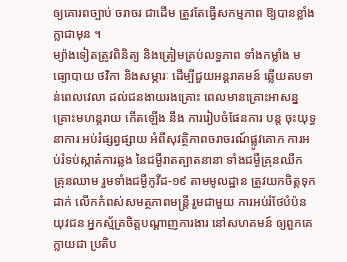ឲ្យគោរពច្បាប់ ចរាចរ ជាដើម ត្រូវតែធ្វើសកម្មភាព ឱ្យបានខ្លាំងក្លាជាមុន ។
ម្យ៉ាងទៀតត្រូវពិនិត្យ និងត្រៀមគ្រប់លទ្ធភាព ទាំងកម្លាំង មធ្យោបាយ ថវិកា និងសម្ភារៈ ដើម្បីជួយអន្តរាគមន៍ ឆ្លើយតបទាន់ពេលវេលា ដល់ជនងាយរងគ្រោះ ពេលមានគ្រោះអាសន្ន គ្រោះមហន្តរាយ កើតឡើង នឹង ការរៀបចំផែនការ បន្ត ចុះយុទ្ធនាការ អប់រំផ្សព្វផ្សាយ អំពីសុវត្ថិភាពចរាចរណ៍ផ្លូវគោក ការអប់រំទប់ស្កាត៎ការឆ្លង នៃជម្ងឺរាតត្បាតនានា ទាំងជម្ងឺគ្រុនឈីក គ្រុនឈាម រួមទាំងជម្ងឺកូវីដ-១៩ តាមមូលដ្ឋាន ត្រូវយកចិត្តទុកដាក់ លើកកំពស់សមត្ថភាពមន្ត្រី រួមជាមួយ ការអប់រំថែបំប៉ន យុវជន អ្នកស្ម័គ្រចិត្តបណ្តាញការងារ នៅសហគមន៍ ឲ្យពួកគេក្លាយជា ប្រតិប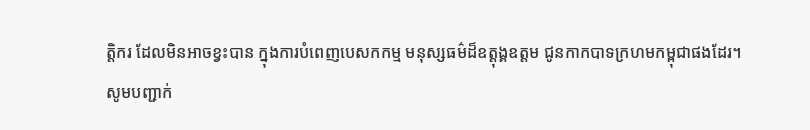ត្តិករ ដែលមិនអាចខ្វះបាន ក្នុងការបំពេញបេសកកម្ម មនុស្សធម៌ដ៏ឧត្តុង្គឧត្តម ជូនកាកបាទក្រហមកម្ពុជាផងដែរ។
សូមបញ្ជាក់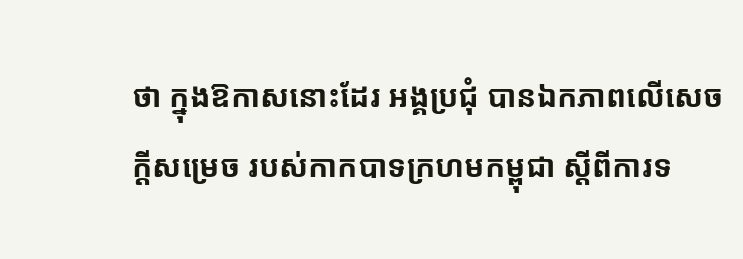ថា ក្នុងឱកាសនោះដែរ អង្គប្រជុំ បានឯកភាពលើសេចក្តីសម្រេច របស់កាកបាទក្រហមកម្ពុជា ស្តីពីការទ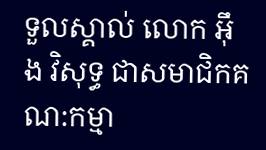ទួលស្គាល់ លោក អ៊ឹង វិសុទ្ធ ជាសមាជិកគណ:កម្មា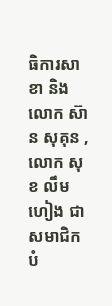ធិការសាខា និង លោក ស៊ាន សុគុន , លោក សុខ លឹមហៀង ជាសមាជិកបំ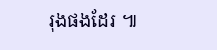រុងផងដែរ ៕